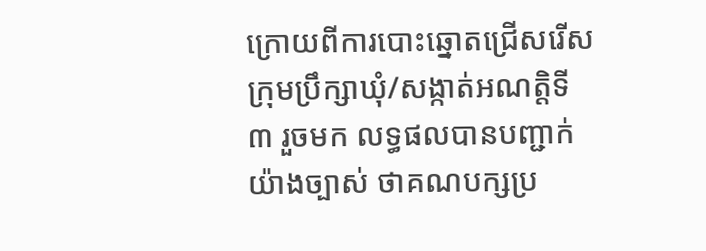ក្រោយពីការបោះឆ្នោតជ្រើសរើសក្រុមប្រឹក្សាឃុំ/សង្កាត់អណត្តិទី៣ រួចមក លទ្ធផលបានបញ្ជាក់យ៉ាងច្បាស់ ថាគណបក្សប្រ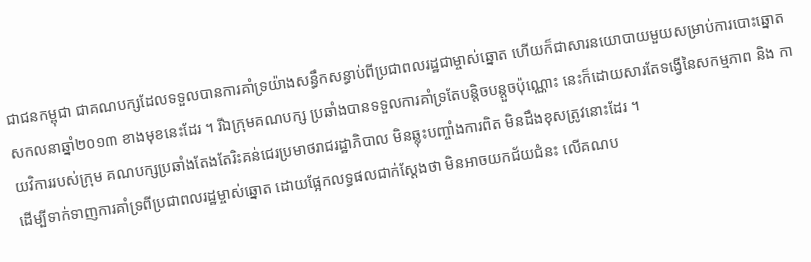ជាជនកម្ពុជា ជាគណបក្សដែលទទួលបានការគាំទ្រយ៉ាងសន្ធឹកសន្ធាប់ពីប្រជាពលរដ្ឋជាម្ចាស់ឆ្នោត ហើយក៏ជាសារនយោបាយមួយសម្រាប់ការបោះឆ្នោតសកលនាឆ្នាំ២០១៣ ខាងមុខនេះដែរ ។ រីឯក្រុមគណបក្ស ប្រឆាំងបានទទួលការគាំទ្រតែបន្តិចបន្តួចប៉ុណ្ណោះ នេះក៏ដោយសារតែទង្វើនៃសកម្មភាព និង កាយវិការរបស់ក្រុម គណបក្សប្រឆាំងតែងតែរិះគន់ជេរប្រមាថរាជរដ្ឋាភិបាល មិនឆ្លុះបញ្ចាំងការពិត មិនដឹងខុសត្រូវនោះដែរ ។
ដើម្បីទាក់ទាញការគាំទ្រពីប្រជាពលរដ្ឋម្ចាស់ឆ្នោត ដោយផ្អែកលទ្ធផលជាក់ស្តែងថា មិនអាចយកជ័យជំនះ លើគណប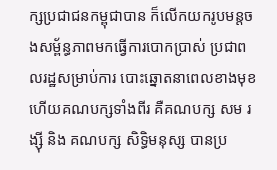ក្សប្រជាជនកម្ពុជាបាន ក៏លើកយករូបមន្តចងសម្ព័ន្ធភាពមកធ្វើការបោកប្រាស់ ប្រជាពលរដ្ឋសម្រាប់ការ បោះឆ្នោតនាពេលខាងមុខ ហើយគណបក្សទាំងពីរ គឺគណបក្ស សម រង្ស៊ី និង គណបក្ស សិទិ្ធមនុស្ស បានប្រ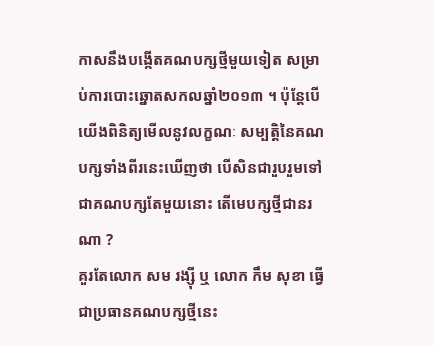កាសនឹងបង្កើតគណបក្សថ្មីមួយទៀត សម្រាប់ការបោះឆ្នោតសកលឆ្នាំ២០១៣ ។ ប៉ុន្តែបើយើងពិនិត្យមើលនូវលក្ខណៈ សម្បតិ្តនៃគណបក្សទាំងពីរនេះឃើញថា បើសិនជារួបរួមទៅជាគណបក្សតែមួយនោះ តើមេបក្សថ្មីជានរណា ?
គួរតែលោក សម រង្ស៊ី ឬ លោក កឹម សុខា ធ្វើជាប្រធានគណបក្សថ្មីនេះ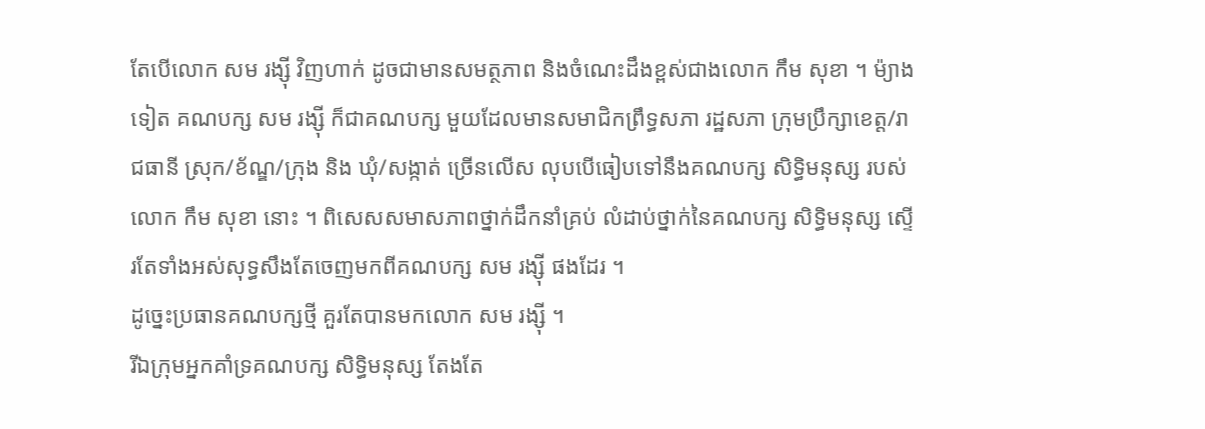តែបើលោក សម រង្ស៊ី វិញហាក់ ដូចជាមានសមត្ថភាព និងចំណេះដឹងខ្ពស់ជាងលោក កឹម សុខា ។ ម៉្យាងទៀត គណបក្ស សម រង្ស៊ី ក៏ជាគណបក្ស មួយដែលមានសមាជិកព្រឹទ្ធសភា រដ្ឋសភា ក្រុមប្រឹក្សាខេត្ត/រាជធានី ស្រុក/ខ័ណ្ឌ/ក្រុង និង ឃុំ/សង្កាត់ ច្រើនលើស លុបបើធៀបទៅនឹងគណបក្ស សិទិ្ធមនុស្ស របស់លោក កឹម សុខា នោះ ។ ពិសេសសមាសភាពថ្នាក់ដឹកនាំគ្រប់ លំដាប់ថ្នាក់នៃគណបក្ស សិទិ្ធមនុស្ស ស្ទើរតែទាំងអស់សុទ្ធសឹងតែចេញមកពីគណបក្ស សម រង្ស៊ី ផងដែរ ។
ដូច្នេះប្រធានគណបក្សថ្មី គួរតែបានមកលោក សម រង្ស៊ី ។
រីឯក្រុមអ្នកគាំទ្រគណបក្ស សិទិ្ធមនុស្ស តែងតែ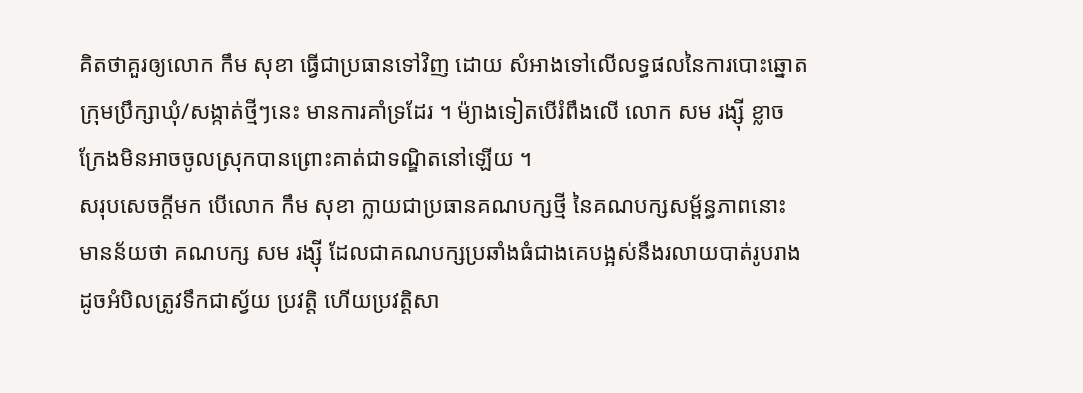គិតថាគួរឲ្យលោក កឹម សុខា ធ្វើជាប្រធានទៅវិញ ដោយ សំអាងទៅលើលទ្ធផលនៃការបោះឆ្នោតក្រុមប្រឹក្សាឃុំ/សង្កាត់ថ្មីៗនេះ មានការគាំទ្រដែរ ។ ម៉្យាងទៀតបើរំពឹងលើ លោក សម រង្ស៊ី ខ្លាចក្រែងមិនអាចចូលស្រុកបានព្រោះគាត់ជាទណ្ឌិតនៅឡើយ ។
សរុបសេចក្តីមក បើលោក កឹម សុខា ក្លាយជាប្រធានគណបក្សថ្មី នៃគណបក្សសម្ព័ន្ធភាពនោះ មានន័យថា គណបក្ស សម រង្ស៊ី ដែលជាគណបក្សប្រឆាំងធំជាងគេបង្អស់នឹងរលាយបាត់រូបរាង ដូចអំបិលត្រូវទឹកជាស្វ័យ ប្រវត្តិ ហើយប្រវត្តិសា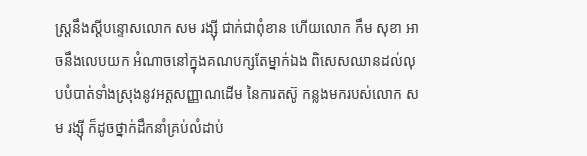ស្រ្តនឹងស្តីបន្ទោសលោក សម រង្ស៊ី ជាក់ជាពុំខាន ហើយលោក កឹម សុខា អាចនឹងលេបយក អំណាចនៅក្នុងគណបក្សតែម្នាក់ឯង ពិសេសឈានដល់លុបបំបាត់ទាំងស្រុងនូវអត្តសញ្ញាណដើម នៃការតស៊ូ កន្លងមករបស់លោក សម រង្ស៊ី ក៏ដូចថ្នាក់ដឹកនាំគ្រប់លំដាប់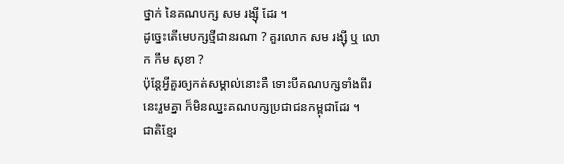ថ្នាក់ នៃគណបក្ស សម រង្ស៊ី ដែរ ។
ដូច្នេះតើមេបក្សថ្មីជានរណា ? គួរលោក សម រង្ស៊ី ឬ លោក កឹម សុខា ?
ប៉ុន្តែអ្វីគួរឲ្យកត់សម្គាល់នោះគឺ ទោះបីគណបក្សទាំងពីរនេះរួមគ្នា ក៏មិនឈ្នះគណបក្សប្រជាជនកម្ពុជាដែរ ។
ជាតិខ្មែរ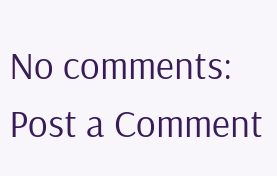No comments:
Post a Comment